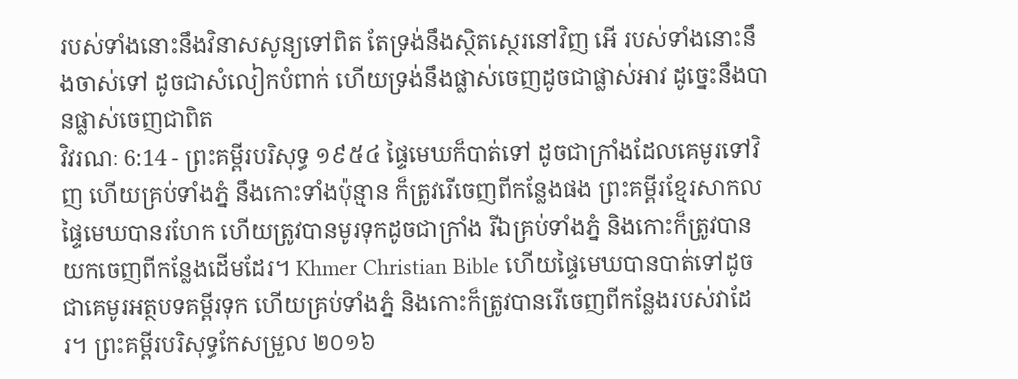របស់ទាំងនោះនឹងវិនាសសូន្យទៅពិត តែទ្រង់នឹងស្ថិតស្ថេរនៅវិញ អើ របស់ទាំងនោះនឹងចាស់ទៅ ដូចជាសំលៀកបំពាក់ ហើយទ្រង់នឹងផ្លាស់ចេញដូចជាផ្លាស់អាវ ដូច្នេះនឹងបានផ្លាស់ចេញជាពិត
វិវរណៈ 6:14 - ព្រះគម្ពីរបរិសុទ្ធ ១៩៥៤ ផ្ទៃមេឃក៏បាត់ទៅ ដូចជាក្រាំងដែលគេមូរទៅវិញ ហើយគ្រប់ទាំងភ្នំ នឹងកោះទាំងប៉ុន្មាន ក៏ត្រូវរើចេញពីកន្លែងផង ព្រះគម្ពីរខ្មែរសាកល ផ្ទៃមេឃបានរហែក ហើយត្រូវបានមូរទុកដូចជាក្រាំង រីឯគ្រប់ទាំងភ្នំ និងកោះក៏ត្រូវបានយកចេញពីកន្លែងដើមដែរ។ Khmer Christian Bible ហើយផ្ទៃមេឃបានបាត់ទៅដូចជាគេមូរអត្ថបទគម្ពីរទុក ហើយគ្រប់ទាំងភ្នំ និងកោះក៏ត្រូវបានរើចេញពីកន្លែងរបស់វាដែរ។ ព្រះគម្ពីរបរិសុទ្ធកែសម្រួល ២០១៦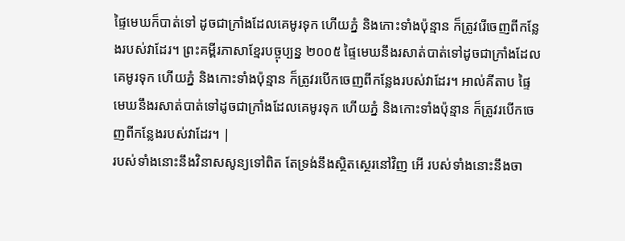ផ្ទៃមេឃក៏បាត់ទៅ ដូចជាក្រាំងដែលគេមូរទុក ហើយភ្នំ និងកោះទាំងប៉ុន្មាន ក៏ត្រូវរើចេញពីកន្លែងរបស់វាដែរ។ ព្រះគម្ពីរភាសាខ្មែរបច្ចុប្បន្ន ២០០៥ ផ្ទៃមេឃនឹងរសាត់បាត់ទៅដូចជាក្រាំងដែលគេមូរទុក ហើយភ្នំ និងកោះទាំងប៉ុន្មាន ក៏ត្រូវរបើកចេញពីកន្លែងរបស់វាដែរ។ អាល់គីតាប ផ្ទៃមេឃនឹងរសាត់បាត់ទៅដូចជាក្រាំងដែលគេមូរទុក ហើយភ្នំ និងកោះទាំងប៉ុន្មាន ក៏ត្រូវរបើកចេញពីកន្លែងរបស់វាដែរ។ |
របស់ទាំងនោះនឹងវិនាសសូន្យទៅពិត តែទ្រង់នឹងស្ថិតស្ថេរនៅវិញ អើ របស់ទាំងនោះនឹងចា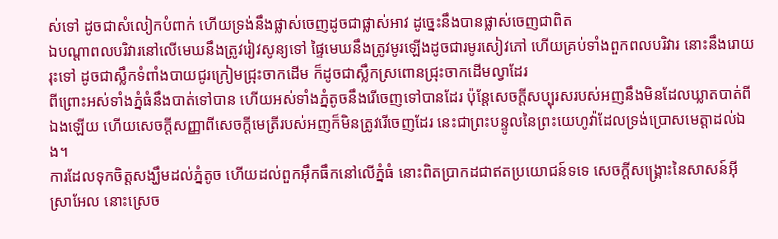ស់ទៅ ដូចជាសំលៀកបំពាក់ ហើយទ្រង់នឹងផ្លាស់ចេញដូចជាផ្លាស់អាវ ដូច្នេះនឹងបានផ្លាស់ចេញជាពិត
ឯបណ្តាពលបរិវារនៅលើមេឃនឹងត្រូវរៀវសូន្យទៅ ផ្ទៃមេឃនឹងត្រូវមូរឡើងដូចជារមូរសៀវភៅ ហើយគ្រប់ទាំងពួកពលបរិវារ នោះនឹងរោយរុះទៅ ដូចជាស្លឹកទំពាំងបាយជូរក្រៀមជ្រុះចាកដើម ក៏ដូចជាស្លឹកស្រពោនជ្រុះចាកដើមល្វាដែរ
ពីព្រោះអស់ទាំងភ្នំធំនឹងបាត់ទៅបាន ហើយអស់ទាំងភ្នំតូចនឹងរើចេញទៅបានដែរ ប៉ុន្តែសេចក្ដីសប្បុរសរបស់អញនឹងមិនដែលឃ្លាតបាត់ពីឯងឡើយ ហើយសេចក្ដីសញ្ញាពីសេចក្ដីមេត្រីរបស់អញក៏មិនត្រូវរើចេញដែរ នេះជាព្រះបន្ទូលនៃព្រះយេហូវ៉ាដែលទ្រង់ប្រោសមេត្តាដល់ឯង។
ការដែលទុកចិត្តសង្ឃឹមដល់ភ្នំតូច ហើយដល់ពួកអ៊ឹកធឹកនៅលើភ្នំធំ នោះពិតប្រាកដជាឥតប្រយោជន៍ទទេ សេចក្ដីសង្គ្រោះនៃសាសន៍អ៊ីស្រាអែល នោះស្រេច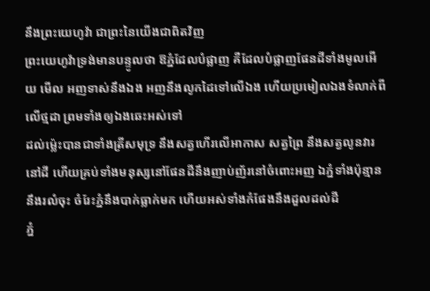នឹងព្រះយេហូវ៉ា ជាព្រះនៃយើងជាពិតវិញ
ព្រះយេហូវ៉ាទ្រង់មានបន្ទូលថា ឱភ្នំដែលបំផ្លាញ គឺដែលបំផ្លាញផែនដីទាំងមូលអើយ មើល អញទាស់នឹងឯង អញនឹងលូកដៃទៅលើឯង ហើយប្រមៀលឯងទំលាក់ពីលើថ្មដា ព្រមទាំងឲ្យឯងឆេះអស់ទៅ
ដល់ម៉្លេះបានជាទាំងត្រីសមុទ្រ នឹងសត្វហើរលើអាកាស សត្វព្រៃ នឹងសត្វលូនវារនៅដី ហើយគ្រប់ទាំងមនុស្សនៅផែនដីនឹងញាប់ញ័រនៅចំពោះអញ ឯភ្នំទាំងប៉ុន្មាននឹងរលំចុះ ចំរែះភ្នំនឹងបាក់ធ្លាក់មក ហើយអស់ទាំងកំផែងនឹងដួលដល់ដី
ភ្នំ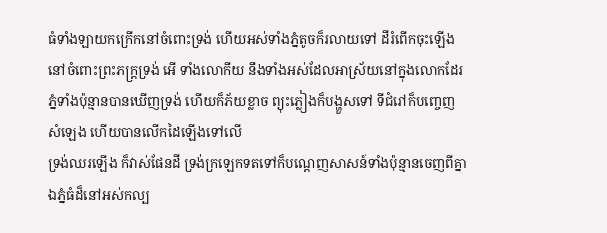ធំទាំងឡាយកក្រើកនៅចំពោះទ្រង់ ហើយអស់ទាំងភ្នំតូចក៏រលាយទៅ ដីរំពើកចុះឡើងនៅចំពោះព្រះភក្ត្រទ្រង់ អើ ទាំងលោកីយ នឹងទាំងអស់ដែលអាស្រ័យនៅក្នុងលោកដែរ
ភ្នំទាំងប៉ុន្មានបានឃើញទ្រង់ ហើយក៏ភ័យខ្លាច ព្យុះភ្លៀងក៏បង្ហួសទៅ ទីជំរៅក៏បញ្ចេញសំឡេង ហើយបានលើកដៃឡើងទៅលើ
ទ្រង់ឈរឡើង ក៏វាស់ផែនដី ទ្រង់ក្រឡេកទតទៅក៏បណ្តេញសាសន៍ទាំងប៉ុន្មានចេញពីគ្នា ឯភ្នំធំដ៏នៅអស់កល្ប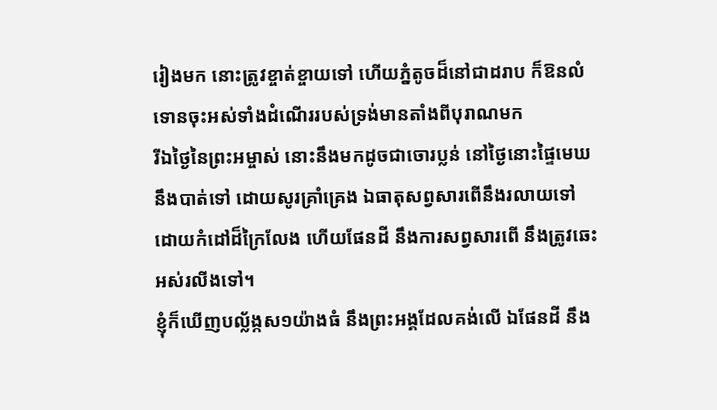រៀងមក នោះត្រូវខ្ចាត់ខ្ចាយទៅ ហើយភ្នំតូចដ៏នៅជាដរាប ក៏ឱនលំទោនចុះអស់ទាំងដំណើររបស់ទ្រង់មានតាំងពីបុរាណមក
រីឯថ្ងៃនៃព្រះអម្ចាស់ នោះនឹងមកដូចជាចោរប្លន់ នៅថ្ងៃនោះផ្ទៃមេឃនឹងបាត់ទៅ ដោយសូរគ្រាំគ្រេង ឯធាតុសព្វសារពើនឹងរលាយទៅ ដោយកំដៅដ៏ក្រៃលែង ហើយផែនដី នឹងការសព្វសារពើ នឹងត្រូវឆេះអស់រលីងទៅ។
ខ្ញុំក៏ឃើញបល្ល័ង្កស១យ៉ាងធំ នឹងព្រះអង្គដែលគង់លើ ឯផែនដី នឹង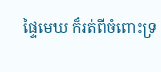ផ្ទៃមេឃ ក៏រត់ពីចំពោះទ្រ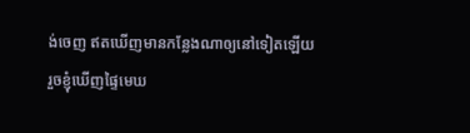ង់ចេញ ឥតឃើញមានកន្លែងណាឲ្យនៅទៀតឡើយ
រួចខ្ញុំឃើញផ្ទៃមេឃ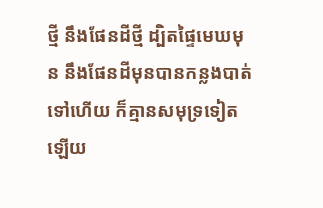ថ្មី នឹងផែនដីថ្មី ដ្បិតផ្ទៃមេឃមុន នឹងផែនដីមុនបានកន្លងបាត់ទៅហើយ ក៏គ្មានសមុទ្រទៀតឡើយ